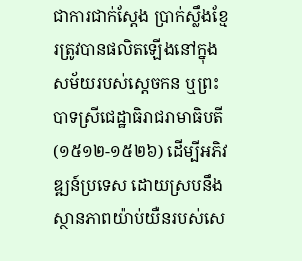ជាការជាក់ស្ដែង ប្រាក់ស្លឹងខ្មែរត្រូវបានផលិតឡើងនៅក្នុងសម័យរបស់ស្ដេចកន ឬព្រះបាទស្រីជេដ្ឋាធិរាជរាមាធិបតី (១៥១២-១៥២៦) ដើម្បីអភិវឌ្ឍន៍ប្រទេស ដោយស្របនឹងស្ថានភាពយ៉ាប់យឺនរបស់សេ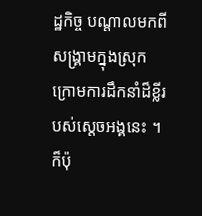ដ្ឋកិច្ច បណ្ដាលមកពីសង្គ្រាមក្នុងស្រុក ក្រោមការដឹកនាំដ៏ខ្លីរបស់ស្ដេចអង្គនេះ ។ ក៏ប៉ុ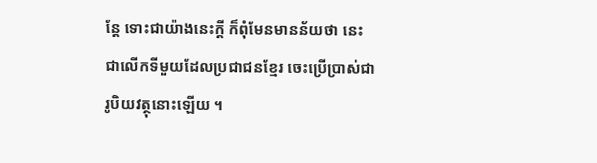ន្ដែ ទោះជាយ៉ាងនេះក្ដី ក៏ពុំមែនមានន័យថា នេះជាលើកទីមួយដែលប្រជាជនខ្មែរ ចេះប្រើប្រាស់ជារូបិយវត្ថុនោះឡើយ ។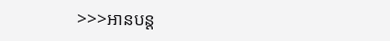>>>អានបន្ត